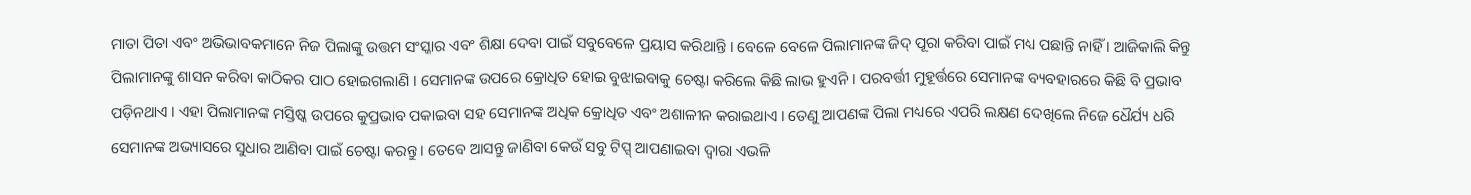ମାତା ପିତା ଏବଂ ଅଭିଭାବକମାନେ ନିଜ ପିଲାଙ୍କୁ ଉତ୍ତମ ସଂସ୍କାର ଏବଂ ଶିକ୍ଷା ଦେବା ପାଇଁ ସବୁବେଳେ ପ୍ରୟାସ କରିଥାନ୍ତି । ବେଳେ ବେଳେ ପିଲାମାନଙ୍କ ଜିଦ୍ ପୂରା କରିବା ପାଇଁ ମଧ୍ୟ ପଛାନ୍ତି ନାହିଁ । ଆଜିକାଲି କିନ୍ତୁ ପିଲାମାନଙ୍କୁ ଶାସନ କରିବା କାଠିକର ପାଠ ହୋଇଗଲାଣି । ସେମାନଙ୍କ ଉପରେ କ୍ରୋଧିତ ହୋଇ ବୁଝାଇବାକୁ ଚେଷ୍ଟା କରିଲେ କିଛି ଲାଭ ହୁଏନି । ପରବର୍ତ୍ତୀ ମୁହୂର୍ତ୍ତରେ ସେମାନଙ୍କ ବ୍ୟବହାରରେ କିଛି ବି ପ୍ରଭାବ ପଡ଼ିନଥାଏ । ଏହା ପିଲାମାନଙ୍କ ମସ୍ତିଷ୍କ ଉପରେ କୁପ୍ରଭାବ ପକାଇବା ସହ ସେମାନଙ୍କ ଅଧିକ କ୍ରୋଧିତ ଏବଂ ଅଶାଳୀନ କରାଇଥାଏ । ତେଣୁ ଆପଣଙ୍କ ପିଲା ମଧ୍ୟରେ ଏପରି ଲକ୍ଷଣ ଦେଖିଲେ ନିଜେ ଧୈର୍ଯ୍ୟ ଧରି ସେମାନଙ୍କ ଅଭ୍ୟାସରେ ସୁଧାର ଆଣିବା ପାଇଁ ଚେଷ୍ଟା କରନ୍ତୁ । ତେବେ ଆସନ୍ତୁ ଜାଣିବା କେଉଁ ସବୁ ଟିପ୍ସ୍ ଆପଣାଇବା ଦ୍ୱାରା ଏଭଳି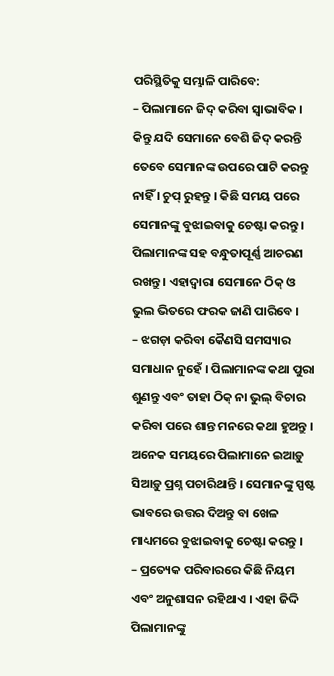ପରିସ୍ଥିତିକୁ ସମ୍ଭାଳି ପାରିବେ:
– ପିଲାମାନେ ଜିଦ୍ କରିବା ସ୍ୱାଭାବିକ । କିନ୍ତୁ ଯଦି ସେମାନେ ବେଶି ଜିଦ୍ କରନ୍ତି ତେବେ ସେମାନଙ୍କ ଉପରେ ପାଟି କରନ୍ତୁ ନାହିଁ । ଚୁପ୍ ରୁହନ୍ତୁ । କିଛି ସମୟ ପରେ ସେମାନଙ୍କୁ ବୁଝାଇବାକୁ ଚେଷ୍ଟା କରନ୍ତୁ । ପିଲାମାନଙ୍କ ସହ ବନ୍ଧୁତାପୂର୍ଣ୍ଣ ଆଚରଣ ରଖନ୍ତୁ । ଏହାଦ୍ୱାରା ସେମାନେ ଠିକ୍ ଓ ଭୁଲ ଭିତରେ ଫରକ ଜାଣି ପାରିବେ ।
– ଝଗଡ଼ା କରିବା କୈଣସି ସମସ୍ୟାର ସମାଧାନ ନୁହେଁ । ପିଲାମାନଙ୍କ କଥା ପୁରା ଶୁଣନ୍ତୁ ଏବଂ ତାହା ଠିକ୍ ନା ଭୁଲ୍ ବିଚାର କରିବା ପରେ ଶାନ୍ତ ମନରେ କଥା ହୁଅନ୍ତୁ । ଅନେକ ସମୟରେ ପିଲାମାନେ ଇଆଡ଼ୁ ସିଆଡ଼ୁ ପ୍ରଶ୍ନ ପଚାରିଥାନ୍ତି । ସେମାନଙ୍କୁ ସ୍ପଷ୍ଟ ଭାବରେ ଉତ୍ତର ଦିଅନ୍ତୁ ବା ଖେଳ ମାଧ୍ୟମରେ ବୁଝାଇବାକୁ ଚେଷ୍ଟା କରନ୍ତୁ ।
– ପ୍ରତ୍ୟେକ ପରିବାରରେ କିଛି ନିୟମ ଏବଂ ଅନୁଶାସନ ରହିଥାଏ । ଏହା ଜିଦ୍ଦି ପିଲାମାନଙ୍କୁ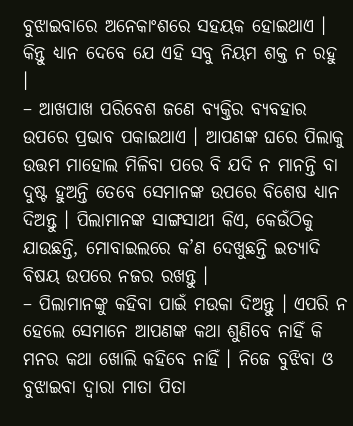ବୁଝାଇବାରେ ଅନେକାଂଶରେ ସହୟକ ହୋଇଥାଏ । କିନ୍ତୁ ଧ୍ୟାନ ଦେବେ ଯେ ଏହି ସବୁ ନିୟମ ଶକ୍ତ ନ ରହୁ ।
– ଆଖପାଖ ପରିବେଶ ଜଣେ ବ୍ୟକ୍ତିର ବ୍ୟବହାର ଉପରେ ପ୍ରଭାବ ପକାଇଥାଏ । ଆପଣଙ୍କ ଘରେ ପିଲାକୁ ଉତ୍ତମ ମାହୋଲ ମିଳିବା ପରେ ବି ଯଦି ନ ମାନନ୍ତି ବା ଦୁଷ୍ଟ ହୁଅନ୍ତି ତେବେ ସେମାନଙ୍କ ଉପରେ ବିଶେଷ ଧ୍ୟାନ ଦିଅନ୍ତୁ । ପିଲାମାନଙ୍କ ସାଙ୍ଗସାଥୀ କିଏ, କେଉଁଠିକୁ ଯାଉଛନ୍ତି, ମୋବାଇଲରେ କ’ଣ ଦେଖୁଛନ୍ତି ଇତ୍ୟାଦି ବିଷୟ ଉପରେ ନଜର ରଖନ୍ତୁ ।
– ପିଲାମାନଙ୍କୁ କହିବା ପାଇଁ ମଉକା ଦିଅନ୍ତୁ । ଏପରି ନ ହେଲେ ସେମାନେ ଆପଣଙ୍କ କଥା ଶୁଣିବେ ନାହିଁ କି ମନର କଥା ଖୋଲି କହିବେ ନାହିଁ । ନିଜେ ବୁଝିବା ଓ ବୁଝାଇବା ଦ୍ୱାରା ମାତା ପିତା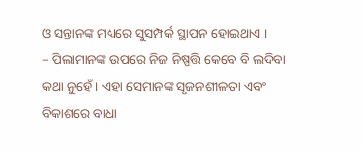ଓ ସନ୍ତାନଙ୍କ ମଧ୍ୟରେ ସୁସମ୍ପର୍କ ସ୍ଥାପନ ହୋଇଥାଏ ।
– ପିଲାମାନଙ୍କ ଉପରେ ନିଜ ନିଷ୍ପତ୍ତି କେବେ ବି ଲଦିବା କଥା ନୁହେଁ । ଏହା ସେମାନଙ୍କ ସୃଜନଶୀଳତା ଏବଂ ବିକାଶରେ ବାଧା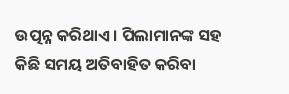ଉତ୍ପନ୍ନ କରିଥାଏ । ପିଲାମାନଙ୍କ ସହ କିଛି ସମୟ ଅତିବାହିତ କରିବା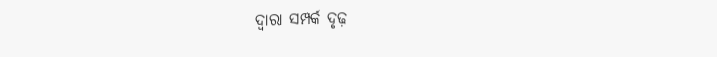ଦ୍ୱାରା ସମ୍ପର୍କ ଦୃଢ଼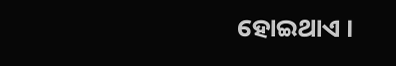ହୋଇଥାଏ ।